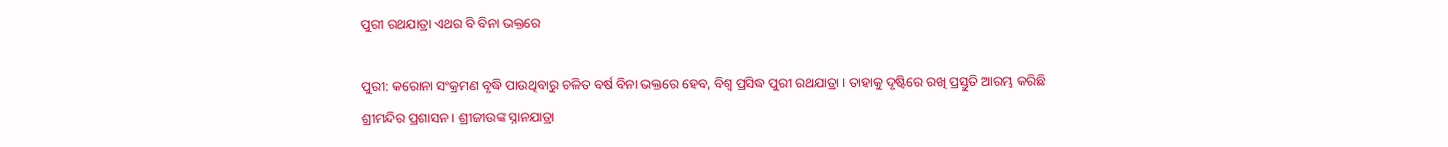ପୁରୀ ରଥଯାତ୍ରା ଏଥର ବି ବିନା ଭକ୍ତରେ

ପୁରୀ: କରୋନା ସଂକ୍ରମଣ ବୃଦ୍ଧି ପାଉଥିବାରୁ ଚଳିତ ବର୍ଷ ବିନା ଭକ୍ତରେ ହେବ, ବିଶ୍ୱ ପ୍ରସିଦ୍ଧ ପୁରୀ ରଥଯାତ୍ରା । ତାହାକୁ ଦୃଷ୍ଟିରେ ରଖି ପ୍ରସ୍ତୁତି ଆରମ୍ଭ କରିଛି ଶ୍ରୀମନ୍ଦିର ପ୍ରଶାସନ । ଶ୍ରୀଜୀଉଙ୍କ ସ୍ନାନଯାତ୍ରା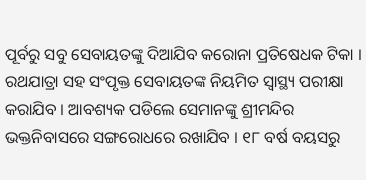ପୂର୍ବରୁ ସବୁ ସେବାୟତଙ୍କୁ ଦିଆଯିବ କରୋନା ପ୍ରତିଷେଧକ ଟିକା । ରଥଯାତ୍ରା ସହ ସଂପୃକ୍ତ ସେବାୟତଙ୍କ ନିୟମିତ ସ୍ୱାସ୍ଥ୍ୟ ପରୀକ୍ଷା କରାଯିବ । ଆବଶ୍ୟକ ପଡିଲେ ସେମାନଙ୍କୁ ଶ୍ରୀମନ୍ଦିର ଭକ୍ତନିବାସରେ ସଙ୍ଗରୋଧରେ ରଖାଯିବ । ୧୮ ବର୍ଷ ବୟସରୁ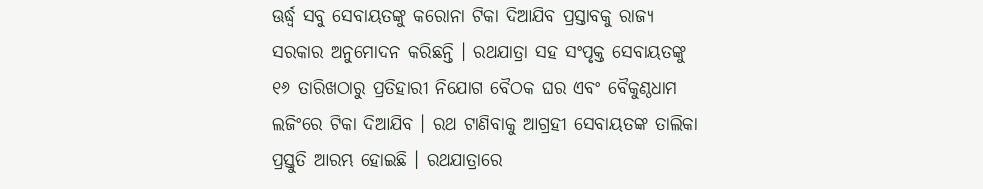ଊର୍ଦ୍ଧ୍ୱ ସବୁ ସେବାୟତଙ୍କୁ କରୋନା ଟିକା ଦିଆଯିବ ପ୍ରସ୍ତାବକୁ ରାଜ୍ୟ ସରକାର ଅନୁମୋଦନ କରିଛନ୍ତି । ରଥଯାତ୍ରା ସହ ସଂପୃକ୍ତ ସେବାୟତଙ୍କୁ ୧୬ ତାରିଖଠାରୁ ପ୍ରତିହାରୀ ନିଯୋଗ ବୈଠକ ଘର ଏବଂ ବୈକୁଣ୍ଠଧାମ ଲଜିଂରେ ଟିକା ଦିଆଯିବ । ରଥ ଟାଣିବାକୁ ଆଗ୍ରହୀ ସେବାୟତଙ୍କ ତାଲିକା ପ୍ରସ୍ତୁତି ଆରମ୍ଭ ହୋଇଛି । ରଥଯାତ୍ରାରେ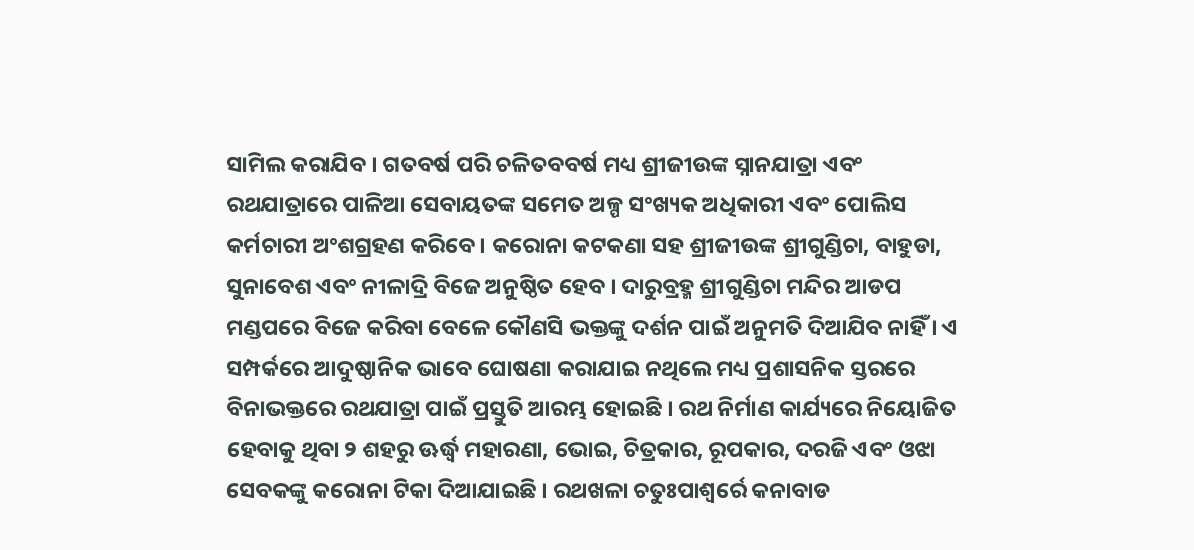ସାମିଲ କରାଯିବ । ଗତବର୍ଷ ପରି ଚଳିତବବର୍ଷ ମଧ୍ୟ ଶ୍ରୀଜୀଉଙ୍କ ସ୍ନାନଯାତ୍ରା ଏବଂ ରଥଯାତ୍ରାରେ ପାଳିଆ ସେବାୟତଙ୍କ ସମେତ ଅଳ୍ପ ସଂଖ୍ୟକ ଅଧିକାରୀ ଏବଂ ପୋଲିସ କର୍ମଚାରୀ ଅଂଶଗ୍ରହଣ କରିବେ । କରୋନା କଟକଣା ସହ ଶ୍ରୀଜୀଉଙ୍କ ଶ୍ରୀଗୁଣ୍ଡିଚା, ବାହୁଡା, ସୁନାବେଶ ଏବଂ ନୀଳାଦ୍ରି ବିଜେ ଅନୁଷ୍ଠିତ ହେବ । ଦାରୁବ୍ରହ୍ମ ଶ୍ରୀଗୁଣ୍ଡିଚା ମନ୍ଦିର ଆଡପ ମଣ୍ଡପରେ ବିଜେ କରିବା ବେଳେ କୌଣସି ଭକ୍ତଙ୍କୁ ଦର୍ଶନ ପାଇଁ ଅନୁମତି ଦିଆଯିବ ନାହିଁ । ଏ ସମ୍ପର୍କରେ ଆଦୁଷ୍ଠାନିକ ଭାବେ ଘୋଷଣା କରାଯାଇ ନଥିଲେ ମଧ୍ୟ ପ୍ରଶାସନିକ ସ୍ତରରେ ବିନାଭକ୍ତରେ ରଥଯାତ୍ରା ପାଇଁ ପ୍ରସ୍ତୁତି ଆରମ୍ଭ ହୋଇଛି । ରଥ ନିର୍ମାଣ କାର୍ଯ୍ୟରେ ନିୟୋଜିତ ହେବାକୁ ଥିବା ୨ ଶହରୁ ଊର୍ଦ୍ଧ୍ୱ ମହାରଣା, ଭୋଇ, ଚିତ୍ରକାର, ରୂପକାର, ଦରଜି ଏବଂ ଓଝା ସେବକଙ୍କୁ କରୋନା ଟିକା ଦିଆଯାଇଛି । ରଥଖଳା ଚତୁଃପାଶ୍ୱର୍ରେ କନାବାଡ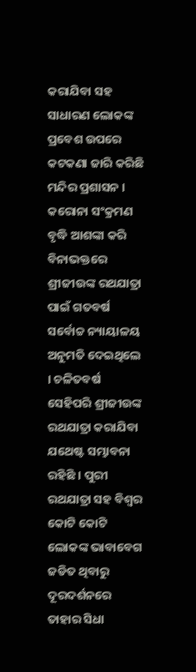କରାଯିବା ସହ ସାଧାରଣ ଲୋକଙ୍କ ପ୍ରବେଶ ଉପରେ କଟକଣା ଜାରି କରିଛି ମନ୍ଦିର ପ୍ରଶାସନ । କରୋନା ସଂକ୍ରମଣ ବୃଦ୍ଧି ଆଶଙ୍କା କରି ବିନାଭକ୍ତରେ ଶ୍ରୀଜୀଉଙ୍କ ରଥଯାତ୍ରା ପାଇଁ ଗତବର୍ଷ ସର୍ବୋଚ୍ଚ ନ୍ୟାୟାଳୟ ଅନୁମତି ଦେଇଥିଲେ । ଚଳିତବର୍ଷ ସେହିପରି ଶ୍ରୀଜୀଉଙ୍କ ରଥଯାତ୍ରା କରାଯିବା ଯଥେଷ୍ଟ ସମ୍ଭାବନା ରହିଛି । ପୁରୀ ରଥଯାତ୍ରା ସହ ବିଶ୍ୱର କୋଟି କୋଟି ଲୋକଙ୍କ ଭାବାବେଗ ଜଡିତ ଥିବାରୁ ଦୂରଦର୍ଶନରେ ତାହାର ସିଧା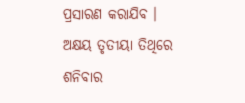ପ୍ରସାରଣ କରାଯିବ । ଅକ୍ଷୟ ତୃତୀୟା ତିଥିରେ ଶନିବାର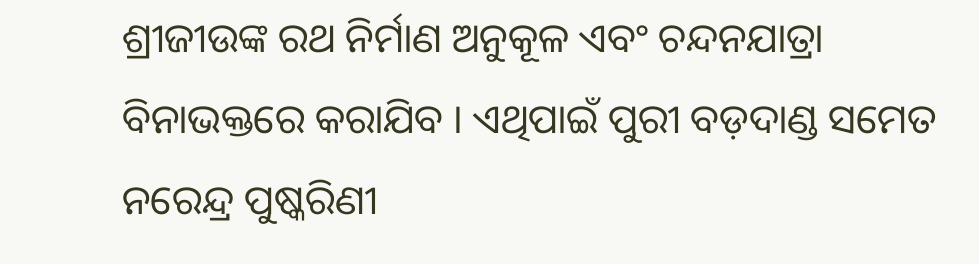ଶ୍ରୀଜୀଉଙ୍କ ରଥ ନିର୍ମାଣ ଅନୁକୂଳ ଏବଂ ଚନ୍ଦନଯାତ୍ରା ବିନାଭକ୍ତରେ କରାଯିବ । ଏଥିପାଇଁ ପୁରୀ ବଡ଼ଦାଣ୍ଡ ସମେତ ନରେନ୍ଦ୍ର ପୁଷ୍କରିଣୀ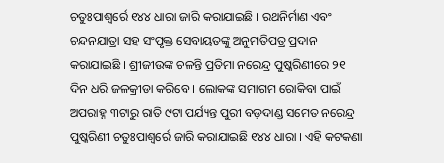ଚତୁଃପାଶ୍ୱର୍ରେ ୧୪୪ ଧାରା ଜାରି କରାଯାଇଛି । ରଥନିର୍ମାଣ ଏବଂ ଚନ୍ଦନଯାତ୍ରା ସହ ସଂପୃକ୍ତ ସେବାୟତଙ୍କୁ ଅନୁମତିପତ୍ର ପ୍ରଦାନ କରାଯାଇଛି । ଶ୍ରୀଜୀଉଙ୍କ ଚଳନ୍ତି ପ୍ରତିମା ନରେନ୍ଦ୍ର ପୁଷ୍କରିଣୀରେ ୨୧ ଦିନ ଧରି ଜଳକ୍ରୀଡା କରିବେ । ଲୋକଙ୍କ ସମାଗମ ରୋକିବା ପାଇଁ ଅପରାହ୍ନ ୩ଟାରୁ ରାତି ୯ଟା ପର୍ଯ୍ୟନ୍ତ ପୁରୀ ବଡ଼ଦାଣ୍ଡ ସମେତ ନରେନ୍ଦ୍ର ପୁଷ୍କରିଣୀ ଚତୁଃପାଶ୍ୱର୍ରେ ଜାରି କରାଯାଇଛି ୧୪୪ ଧାରା । ଏହି କଟକଣା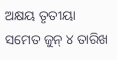ଅକ୍ଷୟ ତୃତୀୟା ସମେତ ଜୁନ୍ ୪ ତାରିଖ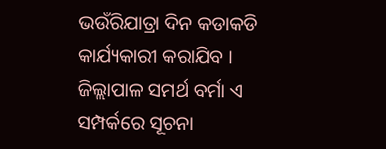ଭଉଁରିଯାତ୍ରା ଦିନ କଡାକଡି କାର୍ଯ୍ୟକାରୀ କରାଯିବ । ଜିଲ୍ଲାପାଳ ସମର୍ଥ ବର୍ମା ଏ ସମ୍ପର୍କରେ ସୂଚନା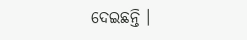ଦେଇଛନ୍ତି ।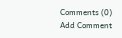Comments (0)
Add Comment